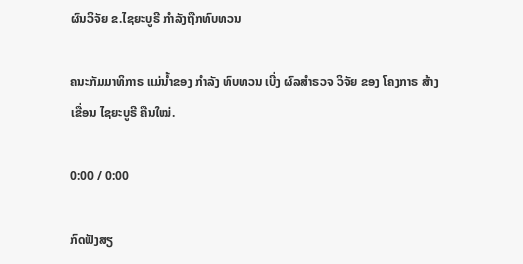ຜົນວິຈັຍ ຂ.ໄຊຍະບູຣີ ກໍາລັງຖືກທົບທວນ

ຄນະກັມມາທິກາຣ ແມ່ນ້ຳຂອງ ກຳລັງ ທົບທວນ ເບີ່ງ ຜົລສຳຣວຈ ວິຈັຍ ຂອງ ໂຄງກາຣ ສ້າງ ເຂື່ອນ ໄຊຍະບູຣີ ຄືນໃໝ່.

0:00 / 0:00

ກົດຟັງສຽ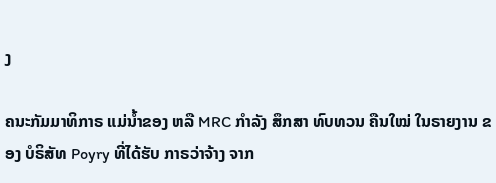ງ

ຄນະກັມມາທິກາຣ ແມ່ນໍ້າຂອງ ຫລື MRC ກຳລັງ ສຶກສາ ທົບທວນ ຄືນໃໝ່ ໃນຣາຍງານ ຂອງ ບໍຣິສັທ Poyry ທີ່ໄດ້ຮັບ ກາຣວ່າຈ້າງ ຈາກ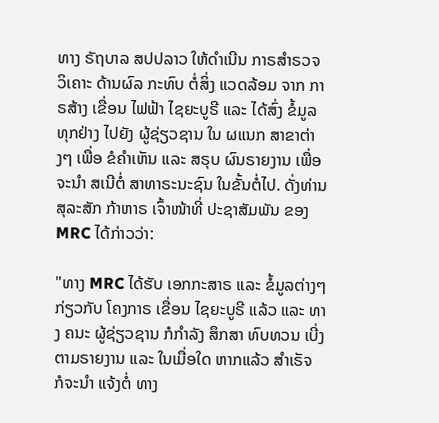ທາງ ຣັຖບາລ ສປປລາວ ໃຫ້ດຳເນີນ ກາຣສຳຣວຈ ວິເຄາະ ດ້ານຜົລ ກະທົບ ຕໍ່ສິ່ງ ແວດລ້ອມ ຈາກ ກາຣສ້າງ ເຂື່ອນ ໄຟຟ້າ ໄຊຍະບູຣີ ແລະ ໄດ້ສົ່ງ ຂໍ້ມູລ ທຸກຢ່າງ ໄປຍັງ ຜູ້ຊ່ຽວຊານ ໃນ ຜແນກ ສາຂາຕ່າງໆ ເພື່ອ ຂໍຄຳເຫັນ ແລະ ສຣຸບ ຜົນຣາຍງານ ເພື່ອຈະນຳ ສເນີຕໍ່ ສາທາຣະນະຊົນ ໃນຂັ້ນຕໍ່ໄປ. ດັ່ງທ່ານ ສຸລະສັກ ກ້າຫາຣ ເຈົ້າໜ້າທີ່ ປະຊາສັມພັນ ຂອງ MRC ໄດ້ກ່າວວ່າ:

"ທາງ MRC ໄດ້ຮັບ ເອກກະສາຣ ແລະ ຂໍ້ມູລຕ່າງໆ ກ່ຽວກັບ ໂຄງກາຣ ເຂື່ອນ ໄຊຍະບູຣີ ແລ້ວ ແລະ ທາງ ຄນະ ຜູ້ຊ່ຽວຊານ ກໍກຳລັງ ສຶກສາ ທົບທວນ ເບີ່ງ ຕາມຣາຍງານ ແລະ ໃນເມື່ອໃດ ຫາກແລ້ວ ສຳເຣັຈ ກໍຈະນຳ ແຈ້ງຕໍ່ ທາງ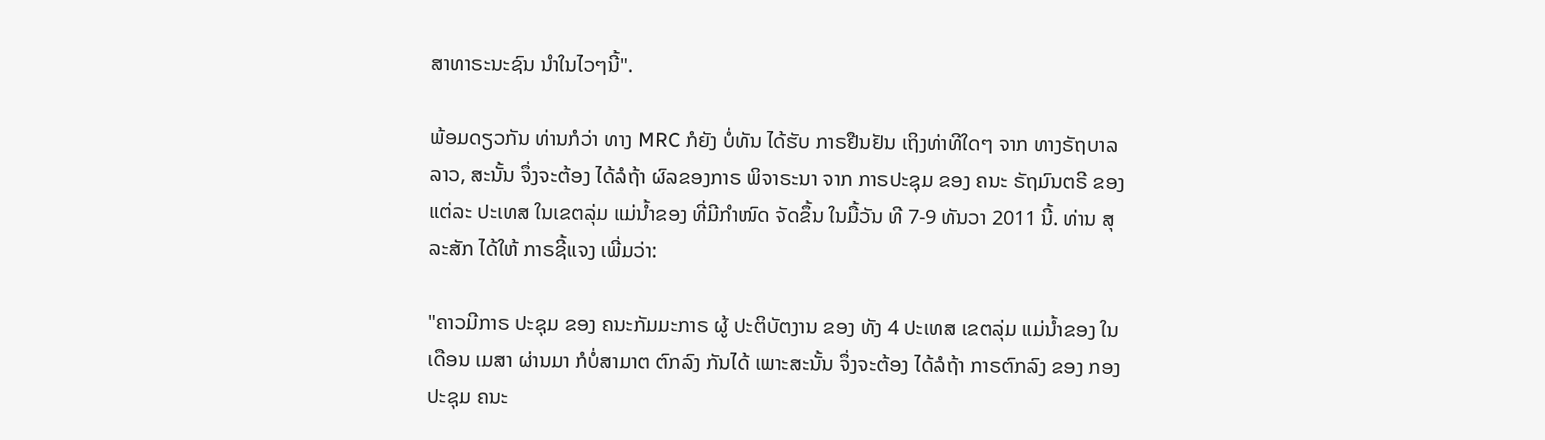ສາທາຣະນະຊົນ ນຳໃນໄວໆນີ້".

ພ້ອມດຽວກັນ ທ່ານກໍວ່າ ທາງ MRC ກໍຍັງ ບໍ່ທັນ ໄດ້ຮັບ ກາຣຢືນຢັນ ເຖິງທ່າທີໃດໆ ຈາກ ທາງຣັຖບາລ ລາວ, ສະນັ້ນ ຈຶ່ງຈະຕ້ອງ ໄດ້ລໍຖ້າ ຜົລຂອງກາຣ ພິຈາຣະນາ ຈາກ ກາຣປະຊຸມ ຂອງ ຄນະ ຣັຖມົນຕຣີ ຂອງ ແຕ່ລະ ປະເທສ ໃນເຂຕລຸ່ມ ແມ່ນ້ຳຂອງ ທີ່ມີກຳໜົດ ຈັດຂຶ້ນ ໃນມື້ວັນ ທີ 7-9 ທັນວາ 2011 ນີ້. ທ່ານ ສຸລະສັກ ໄດ້ໃຫ້ ກາຣຊີ້ແຈງ ເພີ່ມວ່າ:

"ຄາວມີກາຣ ປະຊຸມ ຂອງ ຄນະກັມມະກາຣ ຜູ້ ປະຕິບັຕງານ ຂອງ ທັງ 4 ປະເທສ ເຂຕລຸ່ມ ແມ່ນ້ຳຂອງ ໃນເດືອນ ເມສາ ຜ່ານມາ ກໍບໍ່ສາມາຕ ຕົກລົງ ກັນໄດ້ ເພາະສະນັ້ນ ຈຶ່ງຈະຕ້ອງ ໄດ້ລໍຖ້າ ກາຣຕົກລົງ ຂອງ ກອງປະຊຸມ ຄນະ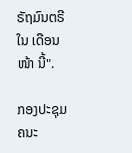ຣັຖມົນຕຣີ ໃນ ເດືອນໜ້າ ນີ້".

ກອງປະຊຸມ ຄນະ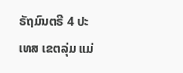ຣັຖມົນຕຣີ 4 ປະເທສ ເຂຕລຸ່ມ ແມ່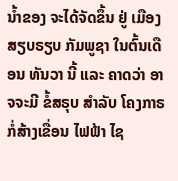ນ້ຳຂອງ ຈະໄດ້ຈັດຂຶ້ນ ຢູ່ ເມືອງສຽບຣຽບ ກັມພູຊາ ໃນຕົ້ນເດືອນ ທັນວາ ນີ້ ແລະ ຄາດວ່າ ອາຈຈະມີ ຂໍ້ສຣຸບ ສຳລັບ ໂຄງກາຣ ກໍ່ສ້າງເຂື່ອນ ໄຟຟ້າ ໄຊ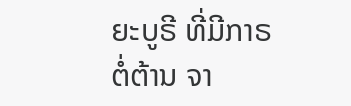ຍະບູຣີ ທີ່ມີກາຣ ຕໍ່ຕ້ານ ຈາ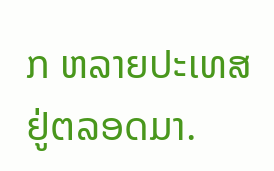ກ ຫລາຍປະເທສ ຢູ່ຕລອດມາ.